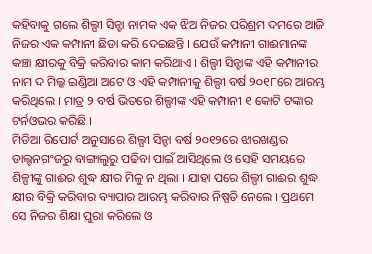କହିବାକୁ ଗଲେ ଶିଲ୍ପୀ ସିନ୍ହା ନାମକ ଏକ ଝିଅ ନିଜର ପରିଶ୍ରମ ଦମରେ ଆଜି ନିଜର ଏକ କମ୍ପାନୀ ଛିଡା କରି ଦେଇଛନ୍ତି । ଯେଉଁ କମ୍ପାନୀ ଗାଈମାନଙ୍କ କଞ୍ଚା କ୍ଷୀରକୁ ବିକ୍ରି କରିବାର କାମ କରିଥାଏ । ଶିଲ୍ପୀ ସିନ୍ହାଙ୍କ ଏହି କମ୍ପାନୀର ନାମ ଦ ମିଲ୍କ ଇଣ୍ଡିଆ ଅଟେ ଓ ଏହି କମ୍ପାନୀକୁ ଶିଲ୍ପୀ ବର୍ଷ ୨୦୧୮ରେ ଆରମ୍ଭ କରିଥିଲେ । ମାତ୍ର ୨ ବର୍ଷ ଭିତରେ ଶିଲ୍ପୀଙ୍କ ଏହି କମ୍ପାନୀ ୧ କୋଟି ଟଙ୍କାର ଟର୍ନଓଭର କରିଛି ।
ମିଡିଆ ରିପୋର୍ଟ ଅନୁସାରେ ଶିଲ୍ପୀ ସିନ୍ହା ବର୍ଷ ୨୦୧୨ରେ ଝାରଖଣ୍ଡର ଡାଲ୍ଟନଗଂଜରୁ ବାଙ୍ଗାଲୁରୁ ପଢିବା ପାଇଁ ଆସିଥିଲେ ଓ ସେହି ସମୟରେ ଶିଳ୍ପୀଙ୍କୁ ଗାଈର ଶୁଦ୍ଧ କ୍ଷୀର ମିଳୁ ନ ଥିଲା । ଯାହା ପରେ ଶିଲ୍ପୀ ଗାଈର ଶୁଦ୍ଧ କ୍ଷୀର ବିକ୍ରି କରିବାର ବ୍ୟାପାର ଆରମ୍ଭ କରିବାର ନିଷ୍ପତି ନେଲେ । ପ୍ରଥମେ ସେ ନିଜର ଶିକ୍ଷା ପୁରା କରିଲେ ଓ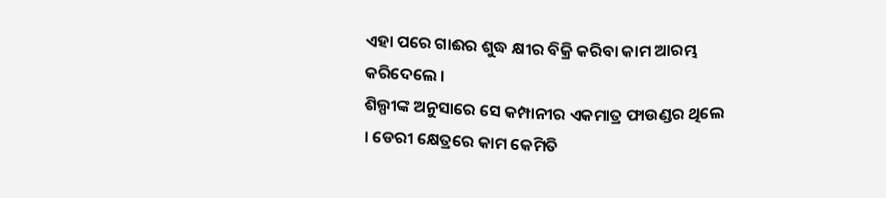ଏହା ପରେ ଗାଈର ଶୁଦ୍ଧ କ୍ଷୀର ବିକ୍ରି କରିବା କାମ ଆରମ୍ଭ କରିଦେଲେ ।
ଶିଲ୍ପୀଙ୍କ ଅନୁସାରେ ସେ କମ୍ପାନୀର ଏକମାତ୍ର ଫାଉଣ୍ଡର ଥିଲେ । ଡେରୀ କ୍ଷେତ୍ରରେ କାମ କେମିତି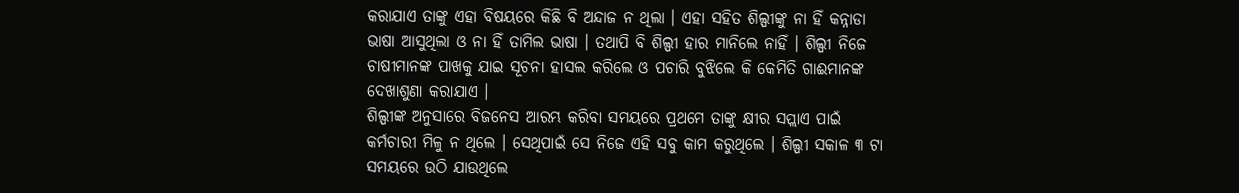କରାଯାଏ ତାଙ୍କୁ ଏହା ବିଷୟରେ କିଛି ବି ଅନ୍ଦାଜ ନ ଥିଲା । ଏହା ସହିତ ଶିଲ୍ପୀଙ୍କୁ ନା ହିଁ କନ୍ନାଡା ଭାଷା ଆସୁଥିଲା ଓ ନା ହିଁ ତାମିଲ ଭାଷା । ତଥାପି ବି ଶିଲ୍ପୀ ହାର ମାନିଲେ ନାହିଁ । ଶିଲ୍ପୀ ନିଜେ ଚାଷୀମାନଙ୍କ ପାଖକୁ ଯାଇ ସୂଚନା ହାସଲ କରିଲେ ଓ ପଚାରି ବୁଝିଲେ କି କେମିତି ଗାଈମାନଙ୍କ ଦେଖାଶୁଣା କରାଯାଏ ।
ଶିଲ୍ପୀଙ୍କ ଅନୁସାରେ ବିଜନେସ ଆରମ୍ଭ କରିବା ସମୟରେ ପ୍ରଥମେ ତାଙ୍କୁ କ୍ଷୀର ସପ୍ଲାଏ ପାଇଁ କର୍ମଚାରୀ ମିଳୁ ନ ଥିଲେ । ସେଥିପାଇଁ ସେ ନିଜେ ଏହି ସବୁ କାମ କରୁଥିଲେ । ଶିଲ୍ପୀ ସକାଳ ୩ ଟା ସମୟରେ ଉଠି ଯାଉଥିଲେ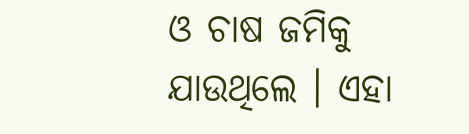ଓ ଚାଷ ଜମିକୁ ଯାଉଥିଲେ । ଏହା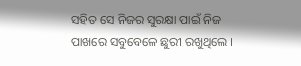ସହିତ ସେ ନିଜର ସୁରକ୍ଷା ପାଇଁ ନିଜ ପାଖରେ ସବୁବେଳେ ଛୁରୀ ରଖୁଥିଲେ ।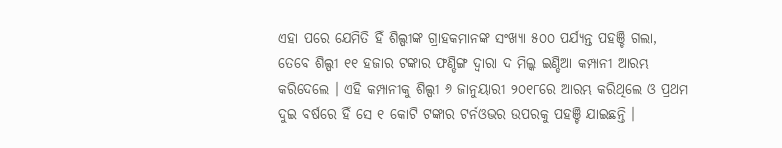ଏହା ପରେ ଯେମିତି ହିଁ ଶିଲ୍ପୀଙ୍କ ଗ୍ରାହକମାନଙ୍କ ସଂଖ୍ୟା ୫୦୦ ପର୍ଯ୍ୟନ୍ତ ପହଞ୍ଚି ଗଲା, ତେବେ ଶିଲ୍ପୀ ୧୧ ହଜାର ଟଙ୍କାର ଫଣ୍ଡିଙ୍ଗ ଦ୍ଵାରା ଦ ମିଲ୍କ ଇଣ୍ଡିଆ କମ୍ପାନୀ ଆରମ୍ଭ କରିଦେଲେ । ଏହି କମ୍ପାନୀକୁ ଶିଲ୍ପୀ ୬ ଜାନୁୟାରୀ ୨୦୧୮ରେ ଆରମ୍ଭ କରିଥିଲେ ଓ ପ୍ରଥମ ଦୁଇ ବର୍ଷରେ ହିଁ ସେ ୧ କୋଟି ଟଙ୍କାର ଟର୍ନଓଭର ଉପରକୁ ପହଞ୍ଚି ଯାଇଛନ୍ତି ।